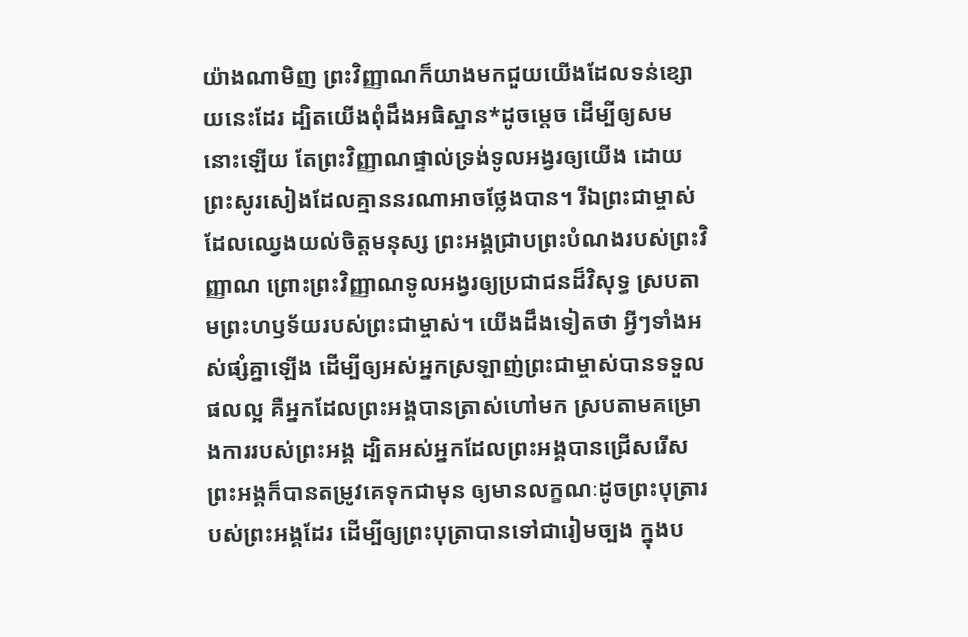យ៉ាងណាមិញ ព្រះវិញ្ញាណក៏យាងមកជួយយើងដែលទន់ខ្សោយនេះដែរ ដ្បិតយើងពុំដឹងអធិស្ឋាន*ដូចម្ដេច ដើម្បីឲ្យសមនោះឡើយ តែព្រះវិញ្ញាណផ្ទាល់ទ្រង់ទូលអង្វរឲ្យយើង ដោយព្រះសូរសៀងដែលគ្មាននរណាអាចថ្លែងបាន។ រីឯព្រះជាម្ចាស់ដែលឈ្វេងយល់ចិត្តមនុស្ស ព្រះអង្គជ្រាបព្រះបំណងរបស់ព្រះវិញ្ញាណ ព្រោះព្រះវិញ្ញាណទូលអង្វរឲ្យប្រជាជនដ៏វិសុទ្ធ ស្របតាមព្រះហឫទ័យរបស់ព្រះជាម្ចាស់។ យើងដឹងទៀតថា អ្វីៗទាំងអស់ផ្សំគ្នាឡើង ដើម្បីឲ្យអស់អ្នកស្រឡាញ់ព្រះជាម្ចាស់បានទទួលផលល្អ គឺអ្នកដែលព្រះអង្គបានត្រាស់ហៅមក ស្របតាមគម្រោងការរបស់ព្រះអង្គ ដ្បិតអស់អ្នកដែលព្រះអង្គបានជ្រើសរើស ព្រះអង្គក៏បានតម្រូវគេទុកជាមុន ឲ្យមានលក្ខណៈដូចព្រះបុត្រារបស់ព្រះអង្គដែរ ដើម្បីឲ្យព្រះបុត្រាបានទៅជារៀមច្បង ក្នុងប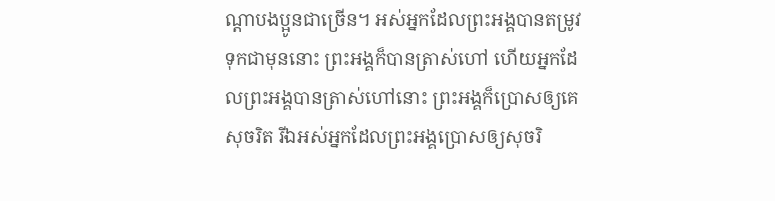ណ្ដាបងប្អូនជាច្រើន។ អស់អ្នកដែលព្រះអង្គបានតម្រូវទុកជាមុននោះ ព្រះអង្គក៏បានត្រាស់ហៅ ហើយអ្នកដែលព្រះអង្គបានត្រាស់ហៅនោះ ព្រះអង្គក៏ប្រោសឲ្យគេសុចរិត រីឯអស់អ្នកដែលព្រះអង្គប្រោសឲ្យសុចរិ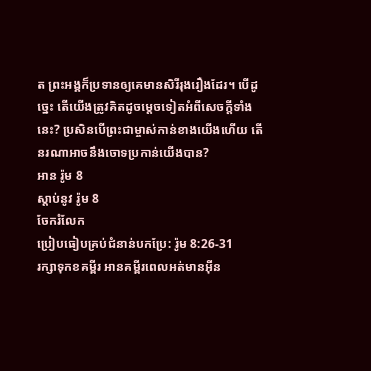ត ព្រះអង្គក៏ប្រទានឲ្យគេមានសិរីរុងរឿងដែរ។ បើដូច្នេះ តើយើងត្រូវគិតដូចម្ដេចទៀតអំពីសេចក្ដីទាំងនេះ? ប្រសិនបើព្រះជាម្ចាស់កាន់ខាងយើងហើយ តើនរណាអាចនឹងចោទប្រកាន់យើងបាន?
អាន រ៉ូម 8
ស្ដាប់នូវ រ៉ូម 8
ចែករំលែក
ប្រៀបធៀបគ្រប់ជំនាន់បកប្រែ: រ៉ូម 8:26-31
រក្សាទុកខគម្ពីរ អានគម្ពីរពេលអត់មានអ៊ីន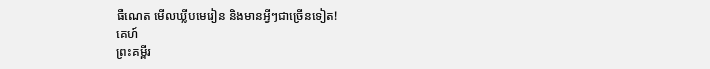ធឺណេត មើលឃ្លីបមេរៀន និងមានអ្វីៗជាច្រើនទៀត!
គេហ៍
ព្រះគម្ពីរ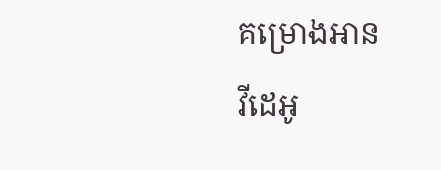គម្រោងអាន
វីដេអូ